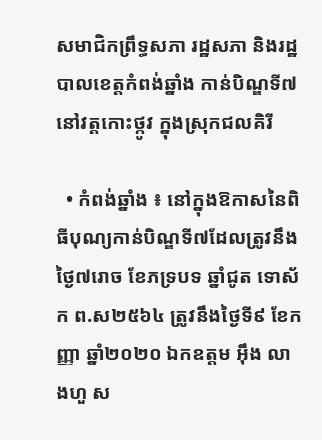សមាជិកព្រឹទ្ធសភា រដ្ឋសភា និងរដ្ឋបាលខេត្តកំពង់ឆ្នាំង កាន់បិណ្ឌទី៧ នៅវត្តកោះថ្កូវ ក្នុងស្រុកជលគិរី

  • កំពង់ឆ្នាំង ៖ នៅក្នុងឱកាសនៃពិធីបុណ្យកាន់បិណ្ឌទី៧ដែលត្រូវនឹងថ្ងៃ៧រោច ខែភទ្របទ ឆ្នាំជូត ទោស័ក ព.ស២៥៦៤ ត្រូវនឹងថ្ងៃទី៩ ខែកញ្ញា ឆ្នាំ២០២០ ឯកឧត្តម អ៊ឹង លាងហួ ស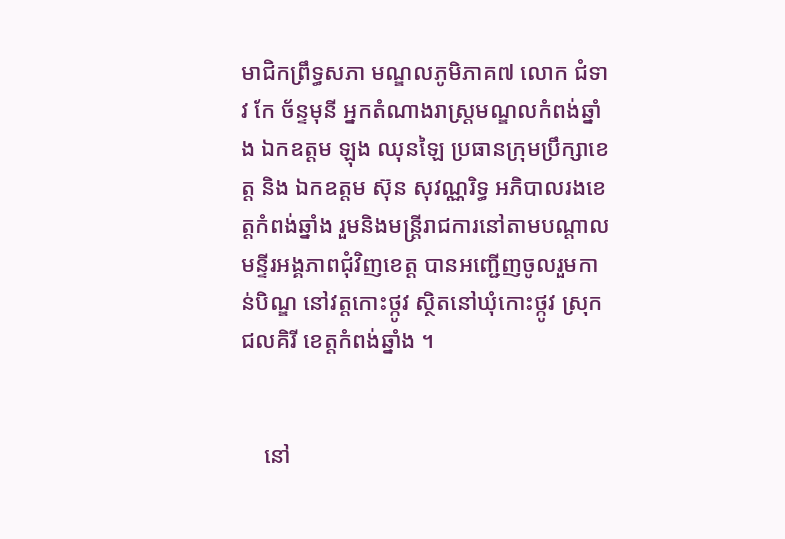មាជិកព្រឹទ្ធសភា មណ្ឌលភូមិភាគ៧ លោក ជំទាវ កែ ច័ន្ទមុនី អ្នកតំណាងរាស្រ្តមណ្ឌលកំពង់ឆ្នាំង ឯកឧត្តម ឡុង ឈុនឡៃ ប្រធានក្រុមប្រឹក្សាខេត្ត និង ឯកឧត្តម ស៊ុន សុវណ្ណរិទ្ធ អភិបាលរងខេត្តកំពង់ឆ្នាំង រួមនិងមន្រ្តីរាជការនៅតាមបណ្តាលមន្ទីរអង្គភាពជុំវិញខេត្ត បានអញ្ជើញចូលរួមកាន់បិណ្ឌ នៅវត្តកោះថ្កូវ ស្ថិតនៅឃុំកោះថ្កូវ ស្រុកជលគិរី ខេត្តកំពង់ឆ្នាំង ។


    នៅ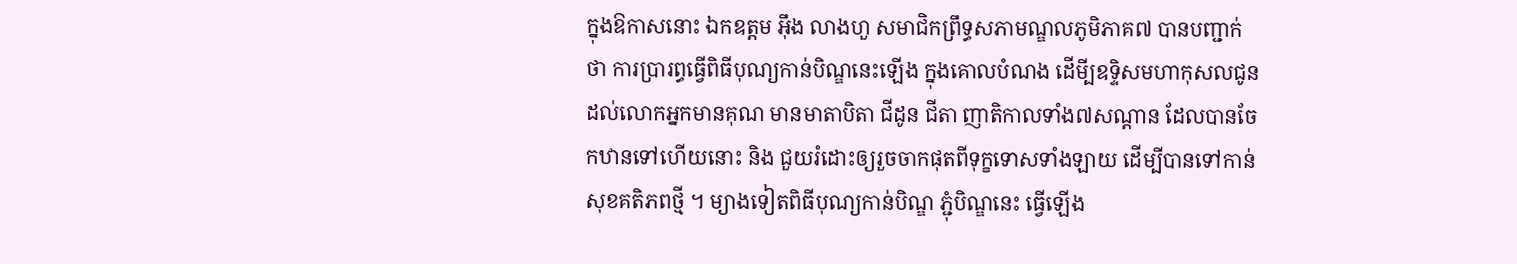ក្នុងឱកាសនោះ ឯកឧត្តម អ៊ឹង លាងហួ សមាជិកព្រឹទ្ធសភាមណ្ឌលភូមិភាគ៧ បានបញ្ជាក់ថា ការប្រារព្ធធ្វើពិធីបុណ្យកាន់បិណ្ឌនេះឡើង ក្នុងគោលបំណង ដើមី្បឧទ្ទិសមហាកុសលជូនដល់លោកអ្នកមានគុណ មានមាតាបិតា ជីដូន ជីតា ញាតិកាលទាំង៧សណ្តាន ដែលបានចែកឋានទៅហើយនោះ និង ជួយរំដោះឲ្យរួចចាកផុតពីទុក្ខទោសទាំងឡាយ ដើម្បីបានទៅកាន់សុខគតិភពថ្មី ។ ម្យាងទៀតពិធីបុណ្យកាន់បិណ្ឌ ភ្ជុំបិណ្ឌនេះ ធ្វើឡើង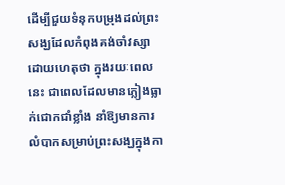ដើម្បីជួយទំនុកបម្រុងដល់ព្រះសង្ឃដែលកំពុងគង់ចាំវស្សា ដោយហេតុថា ក្នុងរយៈពេលនេះ ជាពេលដែលមានភ្លៀងធ្លាក់ជោកជាំខ្លាំង នាំឱ្យមានការលំបាកសម្រាប់ព្រះសង្ឃក្នុងកា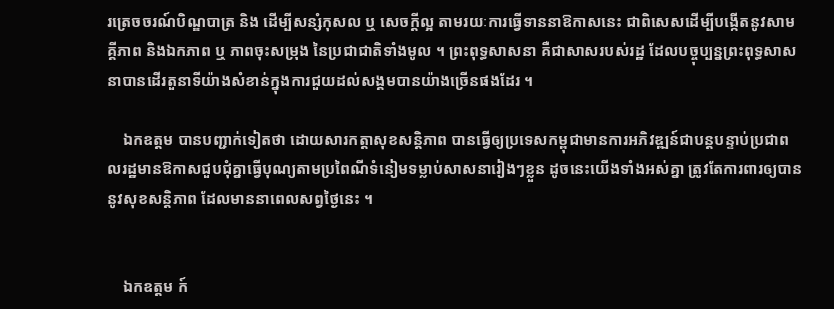រត្រេចចរណ៍បិណ្ឌបាត្រ និង ដើម្បីសន្សំកុសល ឬ សេចក្តីល្អ តាមរយៈការធ្វើទាននាឱកាសនេះ ជាពិសេសដើម្បីបង្កើតនូវសាមគ្គីភាព និងឯកភាព ឬ ភាពចុះសម្រុង នៃប្រជាជាតិទាំងមូល ។ ព្រះពុទ្ធសាសនា គឺជាសាសរបស់រដ្ឋ ដែលបច្ចុប្បន្នព្រះពុទ្ធសាសនាបានដើរតួនាទីយ៉ាងសំខាន់ក្នុងការជួយដល់សង្គមបានយ៉ាងច្រើនផងដែរ ។

    ឯកឧត្តម បានបញ្ជាក់ទៀតថា ដោយសារកត្តាសុខសន្តិភាព បានធ្វើឲ្យប្រទេសកម្ពុជាមានការអភិវឌ្ឍន៍ជាបន្តបន្ទាប់ប្រជាពលរដ្ឋមានឱកាសជួបជុំគ្នាធ្វើបុណ្យតាមប្រពៃណីទំនៀមទម្លាប់សាសនារៀងៗខ្លួន ដូចនេះយើងទាំងអស់គ្នា ត្រូវតែការពារឲ្យបាននូវសុខសន្តិភាព ដែលមាននាពេលសព្វថ្ងៃនេះ ។


    ឯកឧត្តម ក៍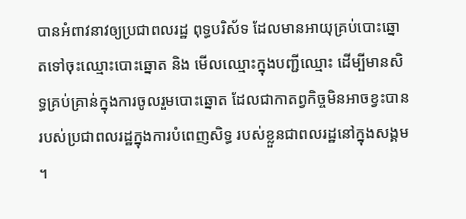បានអំពាវនាវឲ្យប្រជាពលរដ្ឋ ពុទ្ធបរិស័ទ ដែលមានអាយុគ្រប់បោះឆ្នោតទៅចុះឈ្មោះបោះឆ្នោត និង មើលឈ្មោះក្នុងបញ្ជីឈ្មោះ ដើម្បីមានសិទ្ធគ្រប់គ្រាន់ក្នុងការចូលរួមបោះឆ្នោត ដែលជាកាតព្វកិច្ចមិនអាចខ្វះបានរបស់ប្រជាពលរដ្ឋក្នុងការបំពេញសិទ្ធ របស់ខ្លួនជាពលរដ្ឋនៅក្នុងសង្គម ។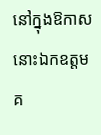នៅក្នុងឱកាសនោះឯកឧត្តម គ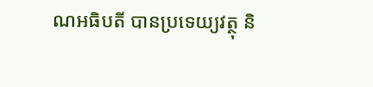ណអធិបតី បានប្រទេយ្យវត្ថុ និ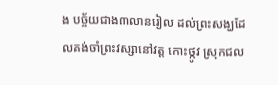ង បច្ច័យជាង៣លានរៀល ដល់ព្រះសង្ឃដែលគង់ចាំព្រះវស្សានៅវត្ត កោះថ្កូវ ស្រុកជល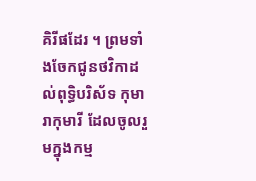គិរីផដែរ ។ ព្រមទាំងចែកជូនថវិកាដល់ពុទ្ធិបរិស័ទ កុមារាកុមារី ដែលចូលរួមក្នុងកម្ម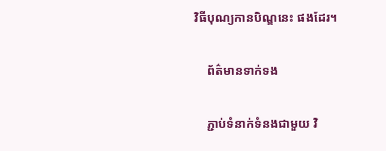វិធីបុណ្យកានបិណ្ឌនេះ ផងដែរ។

    ព័ត៌មានទាក់ទង

    ភ្ជាប់ទំនាក់ទំនងជាមួយ វិ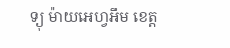ទ្យុ ម៉ាយអេហ្វអឹម ខេត្ត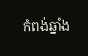កំពង់ឆ្នាំង